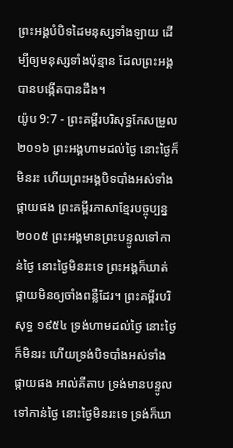ព្រះអង្គបំបិទដៃមនុស្សទាំងឡាយ ដើម្បីឲ្យមនុស្សទាំងប៉ុន្មាន ដែលព្រះអង្គបានបង្កើតបានដឹង។
យ៉ូប 9:7 - ព្រះគម្ពីរបរិសុទ្ធកែសម្រួល ២០១៦ ព្រះអង្គហាមដល់ថ្ងៃ នោះថ្ងៃក៏មិនរះ ហើយព្រះអង្គបិទបាំងអស់ទាំងផ្កាយផង ព្រះគម្ពីរភាសាខ្មែរបច្ចុប្បន្ន ២០០៥ ព្រះអង្គមានព្រះបន្ទូលទៅកាន់ថ្ងៃ នោះថ្ងៃមិនរះទេ ព្រះអង្គក៏ឃាត់ផ្កាយមិនឲ្យចាំងពន្លឺដែរ។ ព្រះគម្ពីរបរិសុទ្ធ ១៩៥៤ ទ្រង់ហាមដល់ថ្ងៃ នោះថ្ងៃក៏មិនរះ ហើយទ្រង់បិទបាំងអស់ទាំងផ្កាយផង អាល់គីតាប ទ្រង់មានបន្ទូលទៅកាន់ថ្ងៃ នោះថ្ងៃមិនរះទេ ទ្រង់ក៏ឃា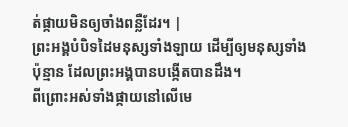ត់ផ្កាយមិនឲ្យចាំងពន្លឺដែរ។ |
ព្រះអង្គបំបិទដៃមនុស្សទាំងឡាយ ដើម្បីឲ្យមនុស្សទាំងប៉ុន្មាន ដែលព្រះអង្គបានបង្កើតបានដឹង។
ពីព្រោះអស់ទាំងផ្កាយនៅលើមេ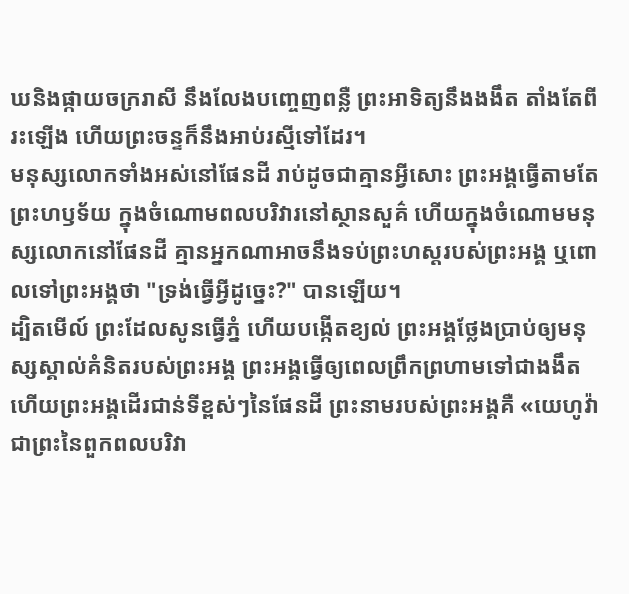ឃនិងផ្កាយចក្ររាសី នឹងលែងបញ្ចេញពន្លឺ ព្រះអាទិត្យនឹងងងឹត តាំងតែពីរះឡើង ហើយព្រះចន្ទក៏នឹងអាប់រស្មីទៅដែរ។
មនុស្សលោកទាំងអស់នៅផែនដី រាប់ដូចជាគ្មានអ្វីសោះ ព្រះអង្គធ្វើតាមតែព្រះហឫទ័យ ក្នុងចំណោមពលបរិវារនៅស្ថានសួគ៌ ហើយក្នុងចំណោមមនុស្សលោកនៅផែនដី គ្មានអ្នកណាអាចនឹងទប់ព្រះហស្តរបស់ព្រះអង្គ ឬពោលទៅព្រះអង្គថា "ទ្រង់ធ្វើអ្វីដូច្នេះ?" បានឡើយ។
ដ្បិតមើល៍ ព្រះដែលសូនធ្វើភ្នំ ហើយបង្កើតខ្យល់ ព្រះអង្គថ្លែងប្រាប់ឲ្យមនុស្សស្គាល់គំនិតរបស់ព្រះអង្គ ព្រះអង្គធ្វើឲ្យពេលព្រឹកព្រហាមទៅជាងងឹត ហើយព្រះអង្គដើរជាន់ទីខ្ពស់ៗនៃផែនដី ព្រះនាមរបស់ព្រះអង្គគឺ «យេហូវ៉ា ជាព្រះនៃពួកពលបរិវា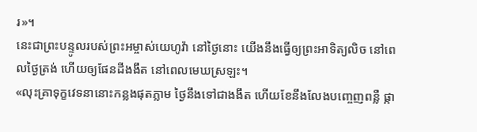រ»។
នេះជាព្រះបន្ទូលរបស់ព្រះអម្ចាស់យេហូវ៉ា នៅថ្ងៃនោះ យើងនឹងធ្វើឲ្យព្រះអាទិត្យលិច នៅពេលថ្ងៃត្រង់ ហើយឲ្យផែនដីងងឹត នៅពេលមេឃស្រឡះ។
«លុះគ្រាទុក្ខវេទនានោះកន្លងផុតភ្លាម ថ្ងៃនឹងទៅជាងងឹត ហើយខែនឹងលែងបញ្ចេញពន្លឺ ផ្កា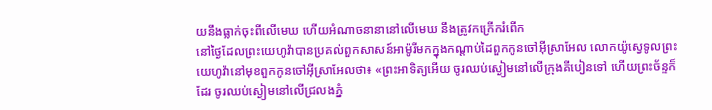យនឹងធ្លាក់ចុះពីលើមេឃ ហើយអំណាចនានានៅលើមេឃ នឹងត្រូវកក្រើករំពើក
នៅថ្ងៃដែលព្រះយេហូវ៉ាបានប្រគល់ពួកសាសន៍អាម៉ូរីមកក្នុងកណ្ដាប់ដៃពួកកូនចៅអ៊ីស្រាអែល លោកយ៉ូស្វេទូលព្រះយេហូវ៉ានៅមុខពួកកូនចៅអ៊ីស្រាអែលថា៖ «ព្រះអាទិត្យអើយ ចូរឈប់ស្ងៀមនៅលើក្រុងគីបៀនទៅ ហើយព្រះច័ន្ទក៏ដែរ ចូរឈប់ស្ងៀមនៅលើជ្រលងភ្នំ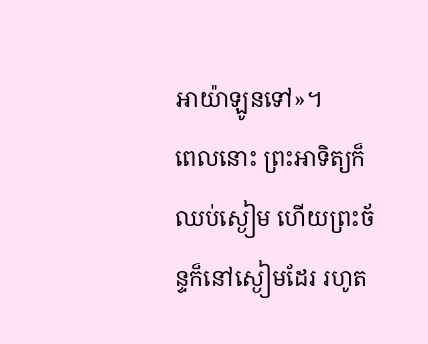អាយ៉ាឡូនទៅ»។
ពេលនោះ ព្រះអាទិត្យក៏ឈប់ស្ងៀម ហើយព្រះច័ន្ទក៏នៅស្ងៀមដែរ រហូត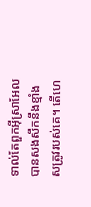ទាល់តែពួកអ៊ីស្រាអែលបានសងសឹកនឹងខ្មាំងសត្រូវរបស់គេ។ តើហេ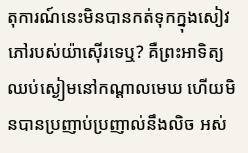តុការណ៍នេះមិនបានកត់ទុកក្នុងសៀវភៅរបស់យ៉ាស៊ើរទេឬ? គឺព្រះអាទិត្យឈប់ស្ងៀមនៅកណ្ដាលមេឃ ហើយមិនបានប្រញាប់ប្រញាល់នឹងលិច អស់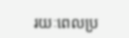រយៈពេលប្រ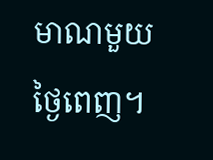មាណមួយថ្ងៃពេញ។